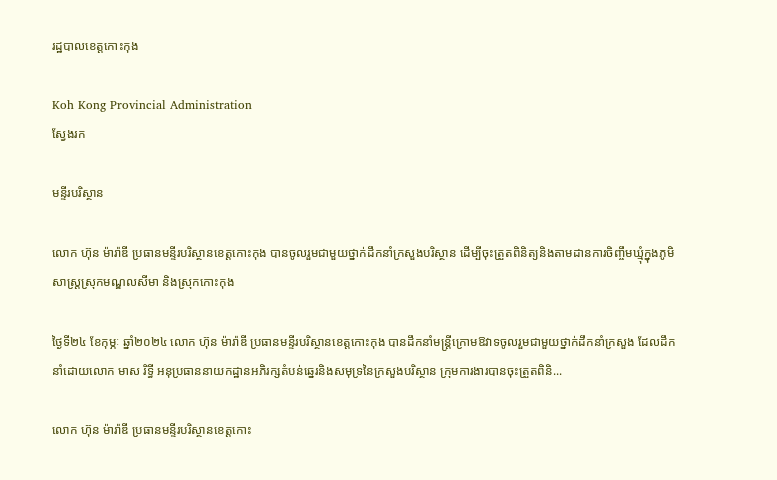រដ្ឋបាលខេត្តកោះកុង

Koh Kong Provincial Administration
ស្វែងរក

មន្ទីរបរិស្ថាន

លោក ហ៊ុន ម៉ារ៉ាឌី ប្រធានមន្ទីរបរិស្ថានខេត្តកោះកុង បានចូលរួមជាមួយថ្នាក់ដឹកនាំក្រសួងបរិស្ថាន ដើម្បីចុះត្រួតពិនិត្យនិងតាមដានការចិញ្ចឹមឃ្មុំក្នុងភូមិសាស្ត្រស្រុកមណ្ឌលសីមា និងស្រុកកោះកុង

ថ្ងៃទី២៤ ខែកុម្ភៈ ឆ្នាំ២០២៤ លោក ហ៊ុន ម៉ារ៉ាឌី ប្រធានមន្ទីរបរិស្ថានខេត្តកោះកុង បានដឹកនាំមន្ត្រីក្រោមឱវាទចូលរួមជាមួយថ្នាក់ដឹកនាំក្រសួង ដែលដឹកនាំដោយលោក មាស រិទ្ធី អនុប្រធាននាយកដ្ឋានអភិរក្សតំបន់ឆ្នេរនិងសមុទ្រនៃក្រសួងបរិស្ថាន ក្រុមការងារបានចុះត្រួតពិនិ...

លោក ហ៊ុន ម៉ារ៉ាឌី ប្រធានមន្ទីរបរិស្ថានខេត្តកោះ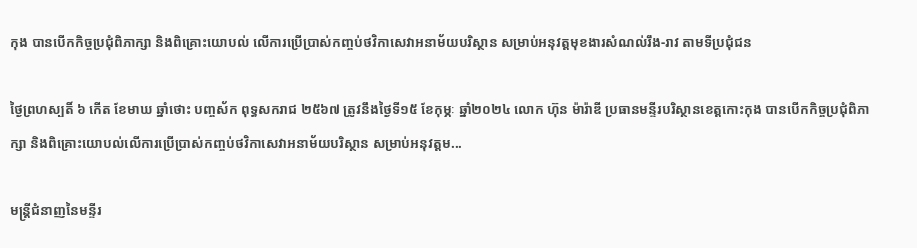កុង បានបើកកិច្ចប្រជុំពិភាក្សា និងពិគ្រោះយោបល់ លើការប្រើប្រាស់កញ្ចប់ថវិកាសេវាអនាម័យបរិស្ថាន សម្រាប់អនុវត្តមុខងារសំណល់រឹង-រាវ តាមទីប្រជុំជន

ថ្ងៃព្រហស្បតិ៍ ៦ កើត ខែមាឃ ឆ្នាំថោះ បញ្ចស័ក ពុទ្ធសករាជ ២៥៦៧ ត្រូវនឹងថ្ងៃទី១៥ ខែកុម្ភៈ ឆ្នាំ២០២៤ លោក ហ៊ុន ម៉ារ៉ាឌី ប្រធានមន្ទីរបរិស្ថានខេត្តកោះកុង បានបើកកិច្ចប្រជុំពិភាក្សា និងពិគ្រោះយោបល់លើការប្រើប្រាស់កញ្ចប់ថវិកាសេវាអនាម័យបរិស្ថាន សម្រាប់អនុវត្តម...

មន្រ្តីជំនាញនៃមន្ទីរ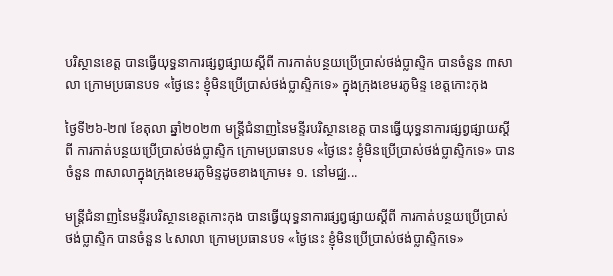បរិស្ថានខេត្ត បានធ្វើយុទ្ធនាការផ្សព្វផ្សាយស្តីពី ការកាត់បន្ថយប្រើប្រាស់ថង់ប្លាស្ទិក បានចំនួន ៣សាលា ក្រោមប្រធានបទ «ថ្ងៃនេះ ខ្ញុំមិនប្រើប្រាស់ថង់ប្លាស្ទិកទេ» ក្នុងក្រុងខេមរភូមិន្ទ ខេត្តកោះកុង

ថ្ងៃទី២៦-២៧ ខែតុលា ឆ្នាំ២០២៣ មន្រ្តីជំនាញនៃមន្ទីរបរិស្ថានខេត្ត បានធ្វើយុទ្ធនាការផ្សព្វផ្សាយស្តីពី ការកាត់បន្ថយប្រើប្រាស់ថង់ប្លាស្ទិក ក្រោមប្រធានបទ «ថ្ងៃនេះ ខ្ញុំមិនប្រើប្រាស់ថង់ប្លាស្ទិកទេ» បានចំនួន ៣សាលាក្នុងក្រុងខេមរភូមិន្ទដូចខាងក្រោម៖ ១. នៅមជ្ឈ...

មន្រ្តីជំនាញនៃមន្ទីរបរិស្ថានខេត្តកោះកុង បានធ្វើយុទ្ធនាការផ្សព្វផ្សាយស្តីពី ការកាត់បន្ថយប្រើប្រាស់ថង់ប្លាស្ទិក បានចំនួន ៤សាលា ក្រោមប្រធានបទ «ថ្ងៃនេះ ខ្ញុំមិនប្រើប្រាស់ថង់ប្លាស្ទិកទេ»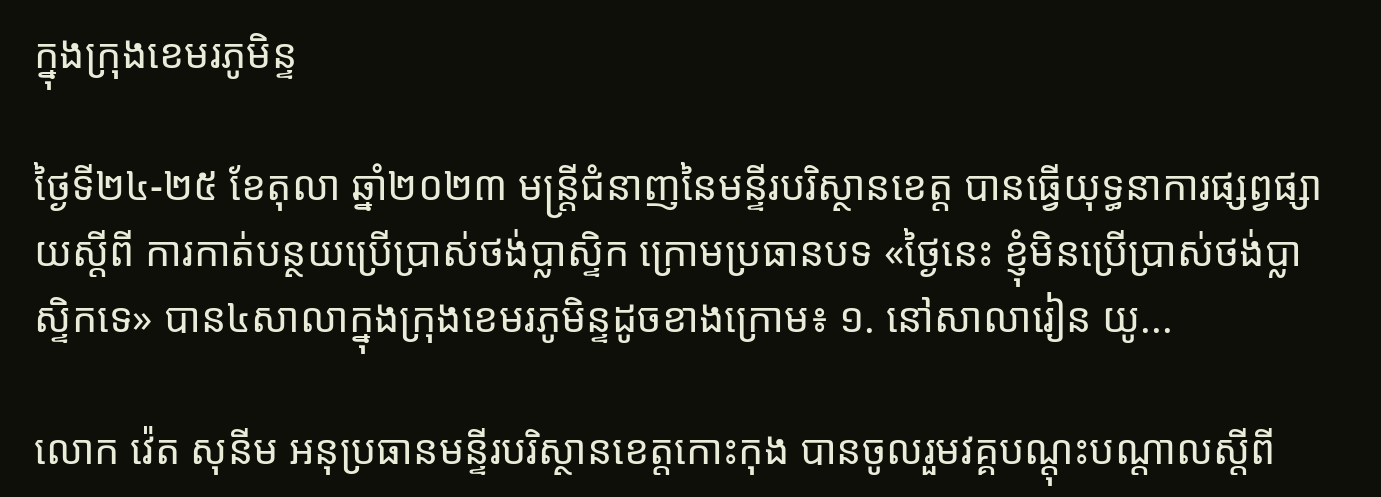ក្នុងក្រុងខេមរភូមិន្ទ

ថ្ងៃទី២៤-២៥ ខែតុលា ឆ្នាំ២០២៣ មន្រ្តីជំនាញនៃមន្ទីរបរិស្ថានខេត្ត បានធ្វើយុទ្ធនាការផ្សព្វផ្សាយស្តីពី ការកាត់បន្ថយប្រើប្រាស់ថង់ប្លាស្ទិក ក្រោមប្រធានបទ «ថ្ងៃនេះ ខ្ញុំមិនប្រើប្រាស់ថង់ប្លាស្ទិកទេ» បាន៤សាលាក្នុងក្រុងខេមរភូមិន្ទដូចខាងក្រោម៖ ១. នៅសាលារៀន យូ...

លោក វ៉េត សុនីម អនុប្រធានមន្ទីរបរិស្ថានខេត្តកោះកុង បានចូលរួមវគ្គបណ្តុះបណ្តាលស្តីពី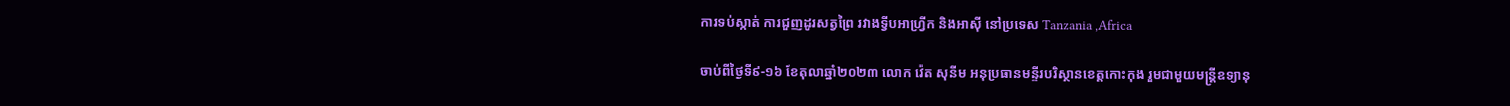ការទប់ស្កាត់ ការជួញដូរសត្វព្រៃ រវាងទ្វីបអាហ្រ្វីក និងអាស៊ី នៅប្រទេស Tanzania ,Africa

ចាប់ពីថ្ងៃទី៩-១៦ ខែតុលាឆ្នាំ២០២៣ លោក វ៉េត សុនីម អនុប្រធានមន្ទីរបរិស្ថានខេត្តកោះកុង រួមជាមួយមន្រ្តីឧទ្យានុ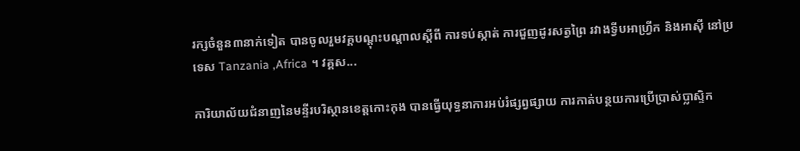រក្សចំនួន៣នាក់ទៀត បានចូលរួមវគ្គបណ្តុះបណ្តាលស្តីពី ការទប់ស្កាត់ ការជួញដូរសត្វព្រៃ រវាងទ្វីបអាហ្រ្វីក និងអាស៊ី នៅប្រទេស Tanzania ,Africa ។ វគ្គស...

ការិយាល័យជំនាញនៃមន្ទីរបរិស្ថានខេត្តកោះកុង បានធ្វើយុទ្ធនាការអប់រំផ្សព្វផ្សាយ ការកាត់បន្ថយការប្រើប្រាស់ប្លាស្ទិក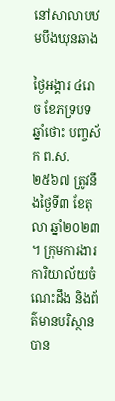នៅសាលាបឋមបឹងឃុនឆាង

ថ្ងៃអង្គារ ៤រោច ខែភទ្របទ ឆ្នាំថោះ បញ្ចស័ក ព.ស.២៥៦៧ ត្រូវនឹងថ្ងៃទី៣ ខែតុលា ឆ្នាំ២០២៣ ។ ក្រុមការងារការិយាល័យចំណេះដឹង និងព័ត៌មានបរិស្ថាន បាន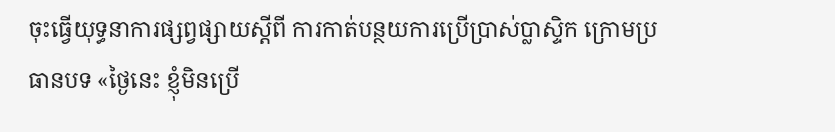ចុះធ្វើយុទ្ធនាការផ្សព្វផ្សាយស្ដីពី ការកាត់បន្ថយការប្រើប្រាស់ប្លាស្ទិក ក្រោមប្រធានបទ «ថ្ងៃនេះ ខ្ញុំមិនប្រើ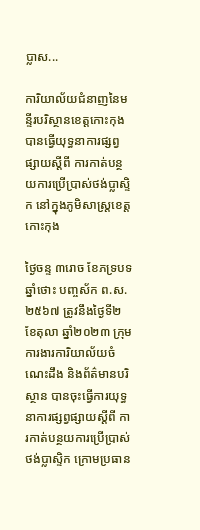ប្លាស...

ការិយាល័យជំនាញនៃមន្ទីរបរិស្ថានខេត្តកោះកុង បានធ្វើយុទ្ធនាការផ្សព្វផ្សាយស្ដីពី ការកាត់បន្ថយការប្រើប្រាស់ថង់ប្លាស្ទិក នៅក្នុងភូមិសាស្រ្តខេត្តកោះកុង

ថ្ងៃចន្ទ ៣រោច ខែភទ្របទ ឆ្នាំថោះ បញ្ចស័ក ព.ស.២៥៦៧ ត្រូវនឹងថ្ងៃទី២ ខែតុលា ឆ្នាំ២០២៣ ក្រុមការងារការិយាល័យចំណេះដឹង និងព័ត៌មានបរិស្ថាន បានចុះធ្វើការយុទ្ធនាការផ្សព្វផ្សាយស្ដីពី ការកាត់បន្ថយការប្រើប្រាស់ថង់ប្លាស្ទិក ក្រោមប្រធាន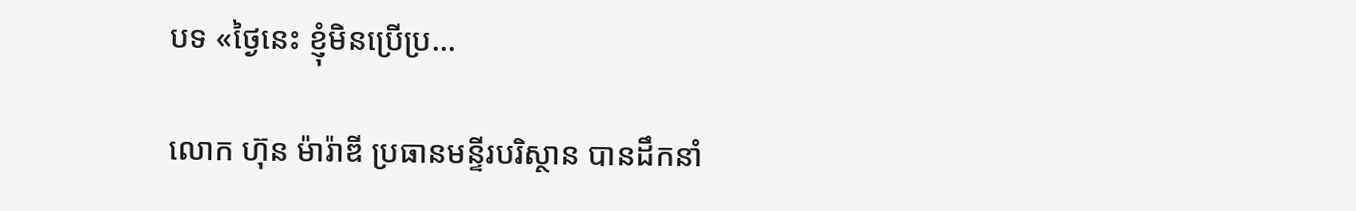បទ «ថ្ងៃនេះ ខ្ញុំមិនប្រើប្រ...

លោក ហ៊ុន ម៉ារ៉ាឌី ប្រធានមន្ទីរបរិស្ថាន បានដឹកនាំ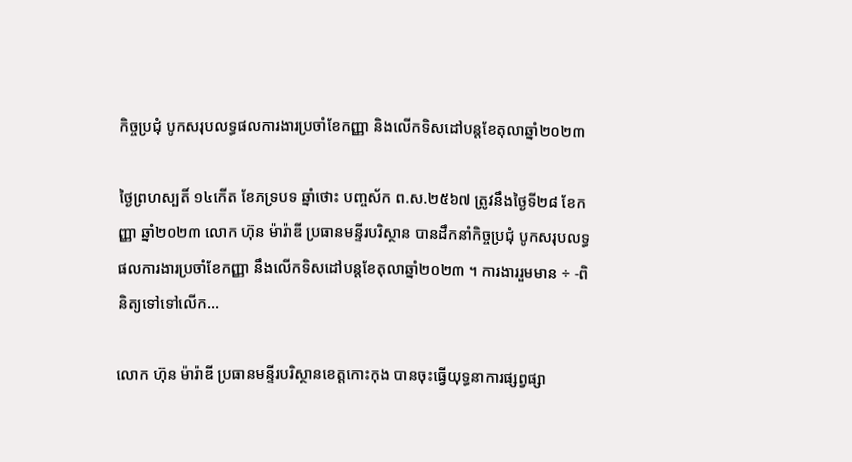កិច្ចប្រជុំ បូកសរុបលទ្ធផលការងារប្រចាំខែកញ្ញា និងលើកទិសដៅបន្តខែតុលាឆ្នាំ២០២៣

ថ្ងៃព្រហស្បតិ៍ ១៤កើត ខែភទ្របទ ឆ្នាំថោះ បញ្ចស័ក ព.ស.២៥៦៧ ត្រូវនឹងថ្ងៃទី២៨ ខែកញ្ញា ឆ្នាំ២០២៣ លោក ហ៊ុន ម៉ារ៉ាឌី ប្រធានមន្ទីរបរិស្ថាន បានដឹកនាំកិច្ចប្រជុំ បូកសរុបលទ្ធផលការងារប្រចាំខែកញ្ញា នឹងលើកទិសដៅបន្តខែតុលាឆ្នាំ២០២៣ ។ ការងាររួមមាន ÷ -ពិនិត្យទៅទៅលើក...

លោក ហ៊ុន ម៉ារ៉ាឌី ប្រធានមន្ទីរបរិស្ថានខេត្តកោះកុង បានចុះធ្វើយុទ្ធនាការផ្សព្វផ្សា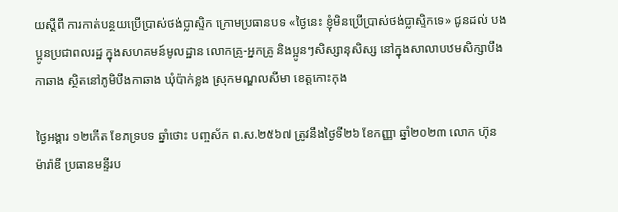យស្ដីពី ការកាត់បន្ថយប្រើប្រាស់ថង់ប្លាស្ទិក ក្រោមប្រធានបទ «ថ្ងៃនេះ ខ្ញុំមិនប្រើប្រាស់ថង់ប្លាស្ទិកទេ» ជូនដល់ បងប្អូនប្រជាពលរដ្ឋ ក្នុងសហគមន៍មូលដ្ឋាន លោកគ្រូ-អ្នកគ្រូ និងប្អូនៗសិស្សានុសិស្ស នៅក្នុងសាលាបឋមសិក្សាបឹងកាឆាង ស្ថិតនៅភូមិបឹងកាឆាង ឃុំប៉ាក់ខ្លង ស្រុកមណ្ឌលសីមា ខេត្តកោះកុង

ថ្ងៃអង្គារ ១២កើត ខែភទ្របទ ឆ្នាំថោះ បញ្ចស័ក ព.ស.២៥៦៧ ត្រូវនឹងថ្ងៃទី២៦ ខែកញ្ញា ឆ្នាំ២០២៣ លោក ហ៊ុន ម៉ារ៉ាឌី ប្រធានមន្ទីរប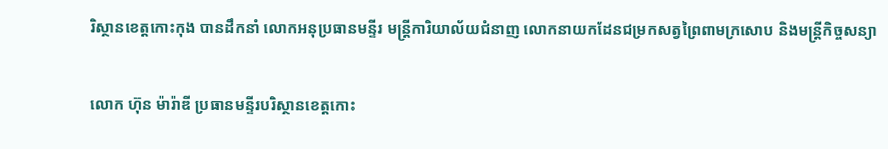រិស្ថានខេត្តកោះកុង បានដឹកនាំ លោកអនុប្រធានមន្ទីរ មន្ត្រីការិយាល័យជំនាញ លោកនាយកដែនជម្រកសត្វព្រៃពាមក្រសោប និងមន្ត្រីកិច្ចសន្យា

លោក ហ៊ុន ម៉ារ៉ាឌី ប្រធានមន្ទីរបរិស្ថានខេត្តកោះ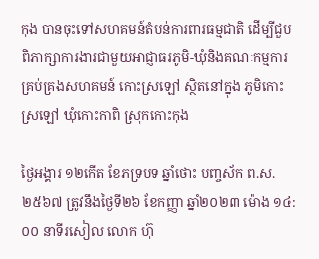កុង បានចុះទៅសហគមន៍តំបន់ការពារធម្មជាតិ ដើម្បីជួបពិភាក្សាការងារជាមួយអាជ្ញាធរភូមិ-ឃុំនិងគណៈកម្មការគ្រប់គ្រងសហគមន៍ កោះស្រឡៅ ស្ថិតនៅក្នុង ភូមិកោះស្រឡៅ ឃុំកោះកាពិ ស្រុកកោះកុង

ថ្ងៃអង្គារ ១២កើត ខែភទ្របទ ឆ្នាំថោះ បញ្ចស័ក ព.ស.២៥៦៧ ត្រូវនឹងថ្ងៃទី២៦ ខែកញ្ញា ឆ្នាំ២០២៣ ម៉ោង ១៤:០០ នាទីរសៀល លោក ហ៊ុ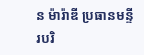ន ម៉ារ៉ាឌី ប្រធានមន្ទីរបរិ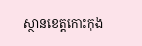ស្ថានខេត្តកោះកុង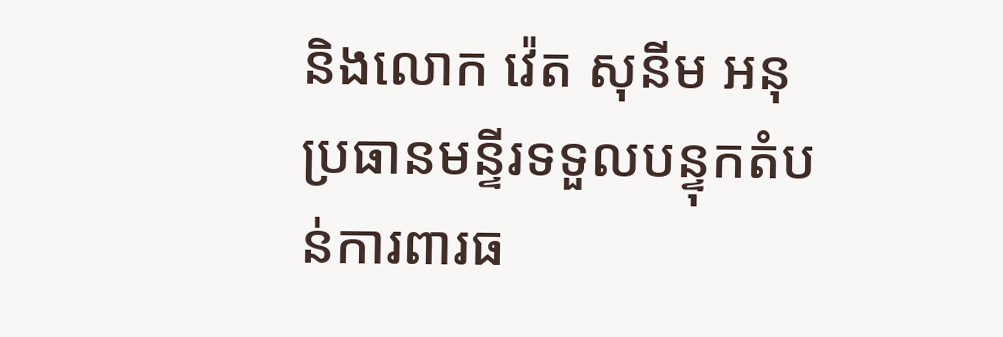និងលោក វ៉េត សុនីម អនុប្រធានមន្ទីរទទួលបន្ទុកតំបន់ការពារធ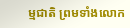ម្មជាតិ ព្រមទាំងលោក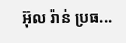អ៊ុល រ៉ាន់ ប្រធ...